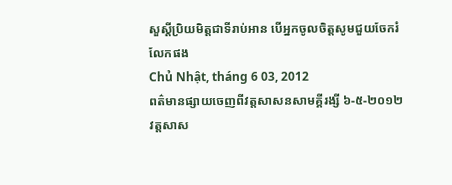សួស្តីប្រិយមិត្តជាទីរាប់អាន បើអ្នកចូលចិត្តសូមជួយចែករំលែកផង
Chủ Nhật, tháng 6 03, 2012
ពត៌មានផ្សាយចេញពីវត្តសាសនសាមគ្គីរង្សី ៦-៥-២០១២
វត្តសាស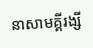នាសាមគ្គីរង្សី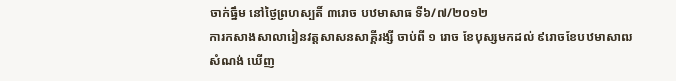ចាក់ធ្នឹម នៅថ្ងៃព្រហស្បតិ៍ ៣រោច បឋមាសាធ ទី៦/៧/២០១២
ការកសាងសាលារៀនវត្តសាសនសាគ្គីរង្សី ចាប់ពី ១ រោច ខែបុស្សមកដល់ ៩រោចខែបឋមាសាឍ សំណង់ ឃើញ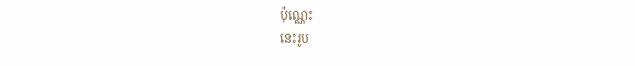ប៉ុណ្ណេះ
នេះរូប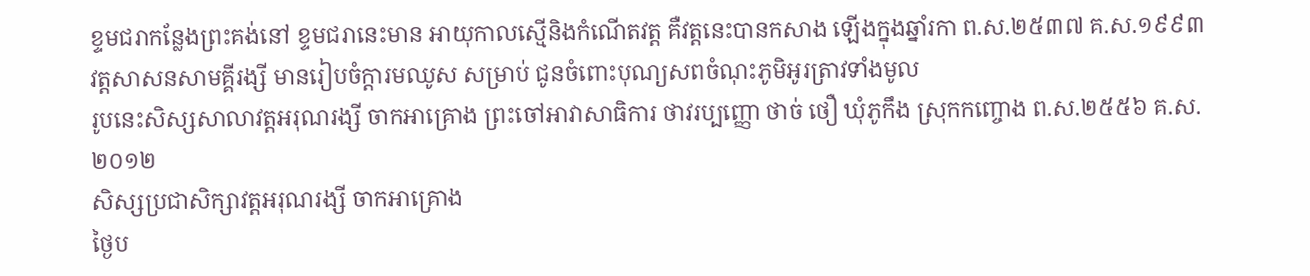ខ្ទមជរាកន្លែងព្រះគង់នៅ ខ្ទមជរានេះមាន អាយុកាលស្មើនិងកំណើតវត្ត គឺវត្តនេះបានកសាង ឡើងក្នុងឆ្នាំរកា ព.ស.២៥៣៧ គ.ស.១៩៩៣
វត្តសាសនសាមគ្គីរង្សី មានរៀបចំក្តារមឈូស សម្រាប់ ជូនចំពោះបុណ្យសពចំណុះភូមិអូរត្រាវទាំងមូល
រូបនេះសិស្សសាលាវត្តអរុណរង្សី ចាកអាគ្រោង ព្រះចៅអាវាសាធិការ ថាវរប្បញ្ញោ ថាច់ ថឿ ឃុំភូកឹង ស្រុកកញ្ចោង ព.ស.២៥៥៦ គ.ស. ២០១២
សិស្សប្រជាសិក្សាវត្តអរុណរង្សី ចាកអាគ្រោង
ថ្ងៃប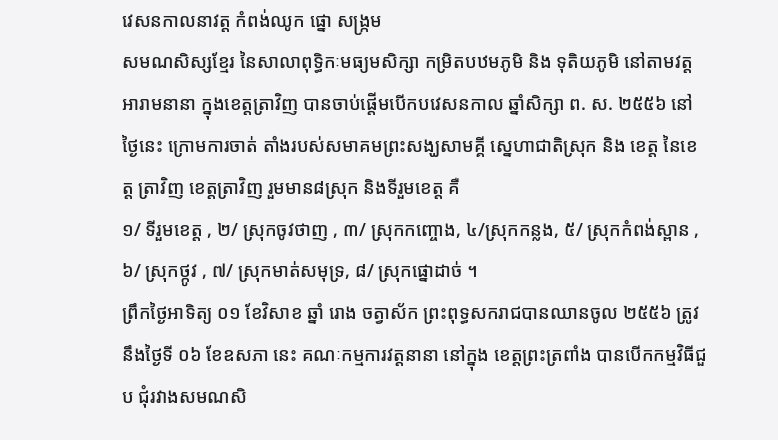វេសនកាលនាវត្ត កំពង់ឈូក ផ្នោ សង្រ្កម
សមណសិស្សខ្មែរ នៃសាលាពុទ្ធិកៈមធ្យមសិក្សា កម្រិតបឋមភូមិ និង ទុតិយភូមិ នៅតាមវត្តអារាមនានា ក្នុងខេត្តត្រាវិញ បានចាប់ផ្ដើមបើកបវេសនកាល ឆ្នាំសិក្សា ព. ស. ២៥៥៦ នៅថ្ងៃនេះ ក្រោមការចាត់ តាំងរបស់សមាគមព្រះសង្ឃសាមគ្គី ស្នេហាជាតិស្រុក និង ខេត្ត នៃខេត្ត ត្រាវិញ ខេត្តត្រាវិញ រួមមាន៨ស្រុក និងទីរួមខេត្ត គឺ
១/ ទីរួមខេត្ត , ២/ ស្រុកចូវថាញ , ៣/ ស្រុកកញ្ចោង, ៤/ស្រុកកន្លង, ៥/ ស្រុកកំពង់ស្ពាន , ៦/ ស្រុកថ្កូវ , ៧/ ស្រុកមាត់សមុទ្រ, ៨/ ស្រុកផ្នោដាច់ ។
ព្រឹកថ្ងៃអាទិត្យ ០១ ខែវិសាខ ឆ្នាំ រោង ចត្វាស័ក ព្រះពុទ្ធសករាជបានឈានចូល ២៥៥៦ ត្រូវ នឹងថ្ងៃទី ០៦ ខែឧសភា នេះ គណៈកម្មការវត្តនានា នៅក្នុង ខេត្តព្រះត្រពាំង បានបើកកម្មវិធីជួប ជុំរវាងសមណសិ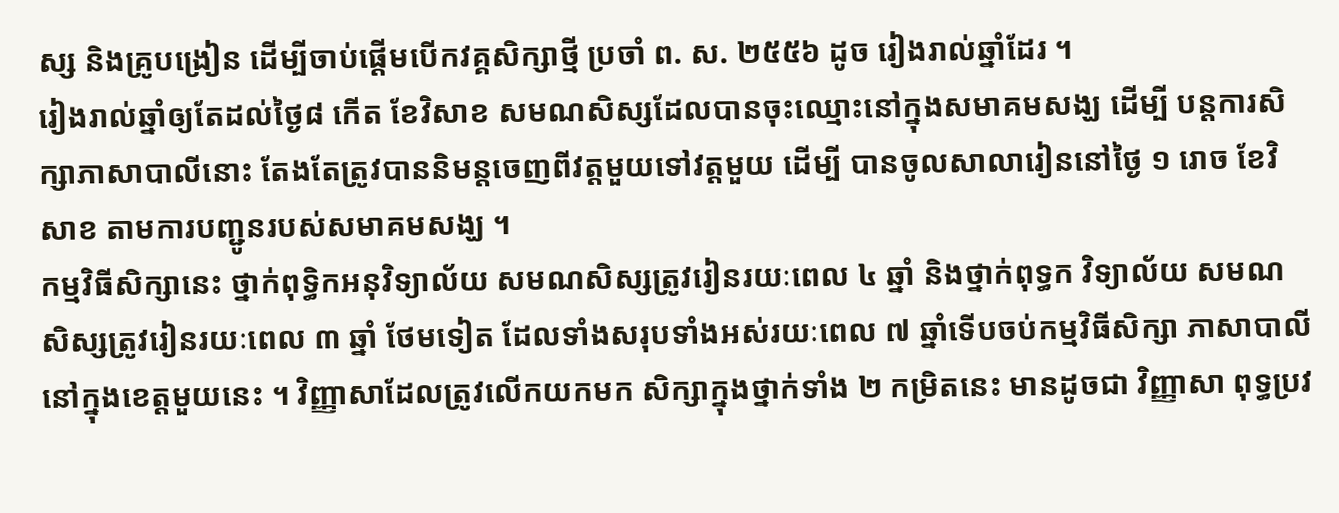ស្ស និងគ្រូបង្រៀន ដើម្បីចាប់ផ្ដើមបើកវគ្គសិក្សាថ្មី ប្រចាំ ព. ស. ២៥៥៦ ដូច រៀងរាល់ឆ្នាំដែរ ។
រៀងរាល់ឆ្នាំឲ្យតែដល់ថ្ងៃ៨ កើត ខែវិសាខ សមណសិស្សដែលបានចុះឈ្មោះនៅក្នុងសមាគមសង្ឃ ដើម្បី បន្តការសិក្សាភាសាបាលីនោះ តែងតែត្រូវបាននិមន្តចេញពីវត្តមួយទៅវត្តមួយ ដើម្បី បានចូលសាលារៀននៅថ្ងៃ ១ រោច ខែវិសាខ តាមការបញ្ជូនរបស់សមាគមសង្ឃ ។
កម្មវិធីសិក្សានេះ ថ្នាក់ពុទ្ធិកអនុវិទ្យាល័យ សមណសិស្សត្រូវរៀនរយៈពេល ៤ ឆ្នាំ និងថ្នាក់ពុទ្ធក វិទ្យាល័យ សមណសិស្សត្រូវរៀនរយៈពេល ៣ ឆ្នាំ ថែមទៀត ដែលទាំងសរុបទាំងអស់រយៈពេល ៧ ឆ្នាំទើបចប់កម្មវិធីសិក្សា ភាសាបាលី នៅក្នុងខេត្តមួយនេះ ។ វិញ្ញាសាដែលត្រូវលើកយកមក សិក្សាក្នុងថ្នាក់ទាំង ២ កម្រិតនេះ មានដូចជា វិញ្ញាសា ពុទ្ធប្រវ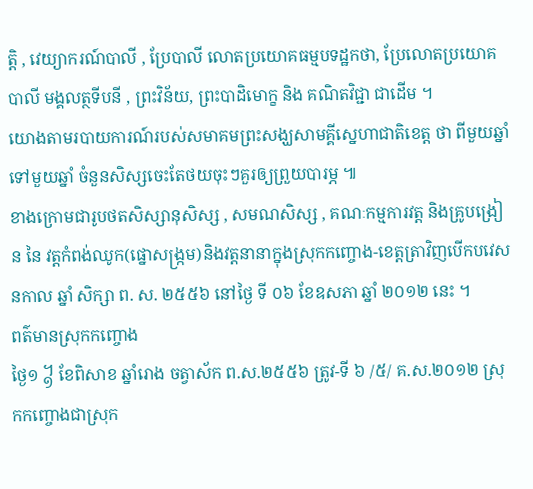ត្តិ , វេយ្យាករណ៍បាលី , ប្រែបាលី លោតប្រយោគធម្មបទដ្ឋកថា, ប្រែលោតប្រយោគបាលី មង្គលត្ថទីបនី , ព្រះវិន័យ, ព្រះបាដិមោក្ខ និង គណិតវិជ្ជា ជាដើម ។
យោងតាមរបាយការណ៍របស់សមាគមព្រះសង្ឃសាមគ្គីស្នេហាជាតិខេត្ត ថា ពីមួយឆ្នាំ ទៅមួយឆ្នាំ ចំនួនសិស្សចេះតែថយចុះៗគួរឲ្យព្រួយបារម្ភ ៕
ខាងក្រោមជារូបថតសិស្សានុសិស្ស , សមណសិស្ស , គណៈកម្មការវត្ត និងគ្រូបង្រៀន នៃ វត្តកំពង់ឈូក(ផ្នោសង្ក្រម)និងវត្តនានាក្នុងស្រុកកញ្ចោង-ខេត្តត្រាវិញបើកបវេសនកាល ឆ្នាំ សិក្សា ព. ស. ២៥៥៦ នៅថ្ងៃ ទី ០៦ ខែឧសភា ឆ្នាំ ២០១២ នេះ ។
ពត៌មានស្រុកកញ្ចោង
ថ្ងៃ១ ᧱ ខែពិសាខ ឆ្នាំរោង ចត្វាស័ក ព.ស.២៥៥៦ ត្រូវ-ទី ៦ /៥/ គ.ស.២០១២ ស្រុកកញ្ចោងជាសុ្រក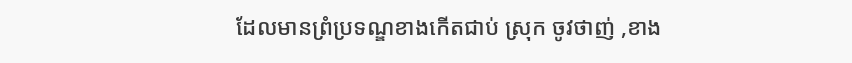ដែលមានព្រំប្រទណ្ឌខាងកើតជាប់ ស្រុក ចូវថាញ់ ,ខាង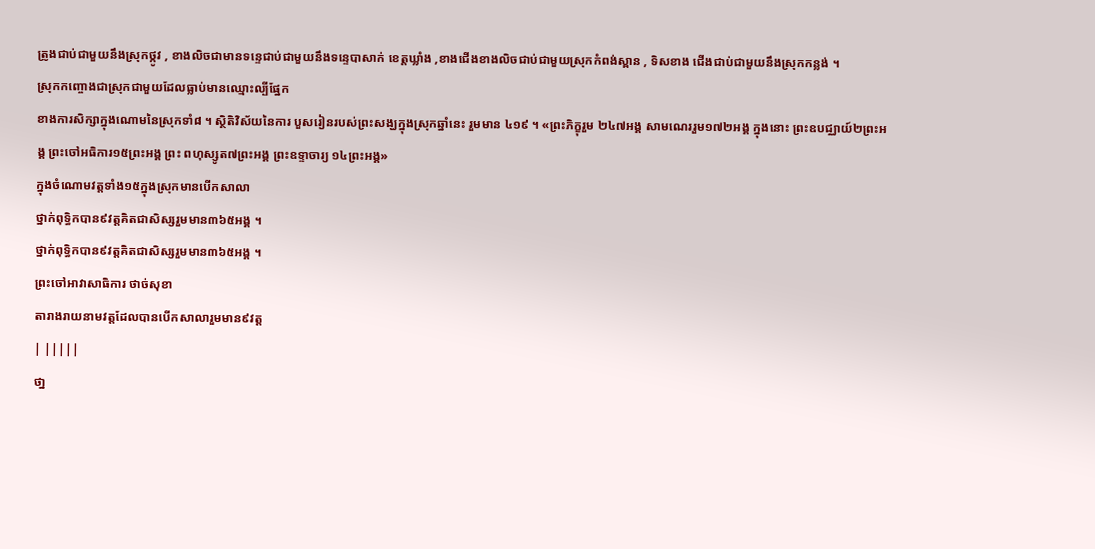ត្រូងជាប់ជាមួយនឹងស្រុកថ្កូវ , ខាងលិចជាមានទន្ទេជាប់ជាមួយនឹងទន្ទេបាសាក់ ខេត្តឃ្លាំង ,ខាងជើងខាងលិចជាប់ជាមួយស្រុកកំពង់ស្ពាន , ទិសខាង ជើងជាប់ជាមួយនឹងស្រុកកន្លង់ ។
ស្រុកកញ្ចោងជាស្រុកជាមួយដែលធ្លាប់មានឈ្មោះល្បីផ្នែក
ខាងការសិក្សាក្នុងណោមនៃស្រុកទាំ៨ ។ ស្ថិតិវិស័យនៃការ បួសរៀនរបស់ព្រះសង្ឃក្នុងស្រុកឆ្នាំនេះ រួមមាន ៤១៩ ។ «ព្រះភិក្ខុរួម ២៤៧អង្គ សាមណេររួម១៧២អង្គ ក្នុងនោះ ព្រះឧបជ្ឈាយ៍២ព្រះអង្គ ព្រះចៅអធិការ១៥ព្រះអង្គ ព្រះ ពហុស្សូត៧ព្រះអង្គ ព្រះឧទ្ទាចារ្យ ១៤ព្រះអង្គ»
ក្នុងចំណោមវត្តទាំង១៥ក្នុងស្រុកមានបើកសាលា
ថ្នាក់ពុទ្ធិកបាន៩វត្តគិតជាសិស្សរួមមាន៣៦៥អង្គ ។
ថ្នាក់ពុទ្ធិកបាន៩វត្តគិតជាសិស្សរួមមាន៣៦៥អង្គ ។
ព្រះចៅអាវាសាធិការ ថាច់សុខា
តារាងរាយនាមវត្តដែលបានបើកសាលារួមមាន៩វត្ត
| |||||
ថា្ន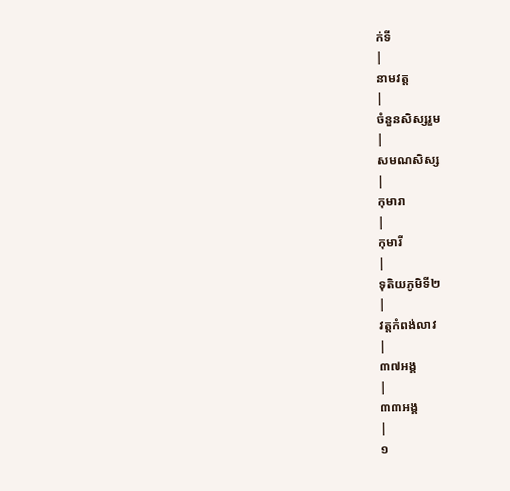ក់ទី
|
នាមវត្ត
|
ចំនួនសិស្សរួម
|
សមណសិស្ស
|
កុមារា
|
កុមារី
|
ទុតិយភូមិទី២
|
វត្តកំពង់លាវ
|
៣៧អង្គ
|
៣៣អង្គ
|
១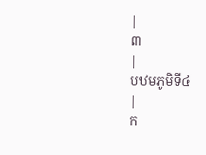|
៣
|
បឋមភូមិទី៤
|
ក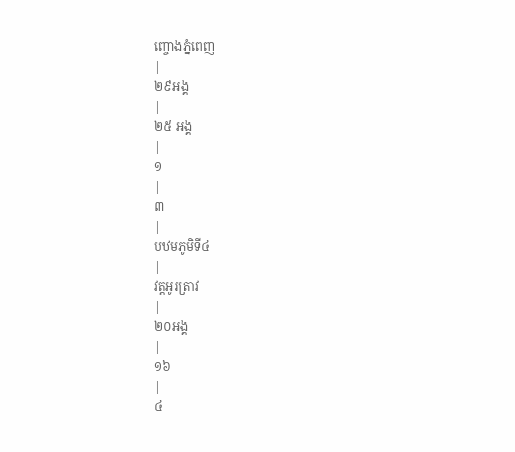ញ្ចោងភ្នំពេញ
|
២៩អង្គ
|
២៥ អង្គ
|
១
|
៣
|
បឋមភូមិទី៤
|
វត្តអូរត្រាវ
|
២០អង្គ
|
១៦
|
៤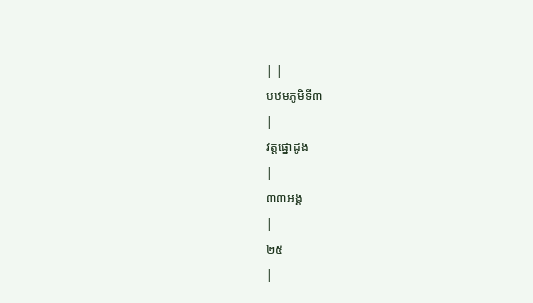| |
បឋមភូមិទី៣
|
វត្តផ្នោដូង
|
៣៣អង្គ
|
២៥
|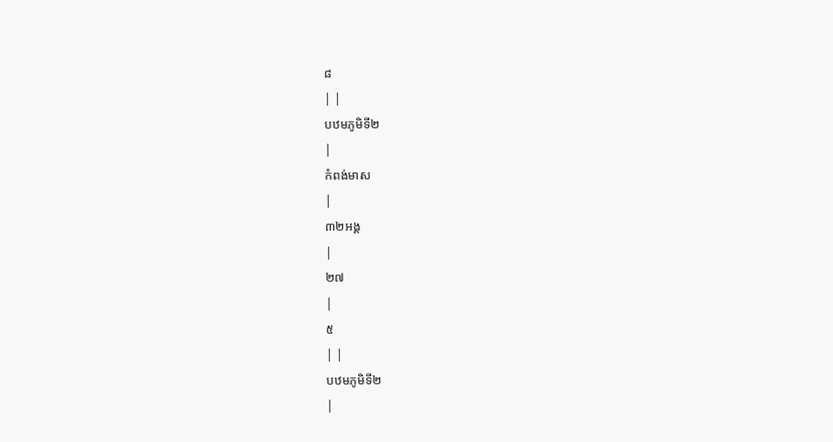៨
| |
បឋមភូមិទី២
|
កំពង់មាស
|
៣២អង្គ
|
២៧
|
៥
| |
បឋមភូមិទី២
|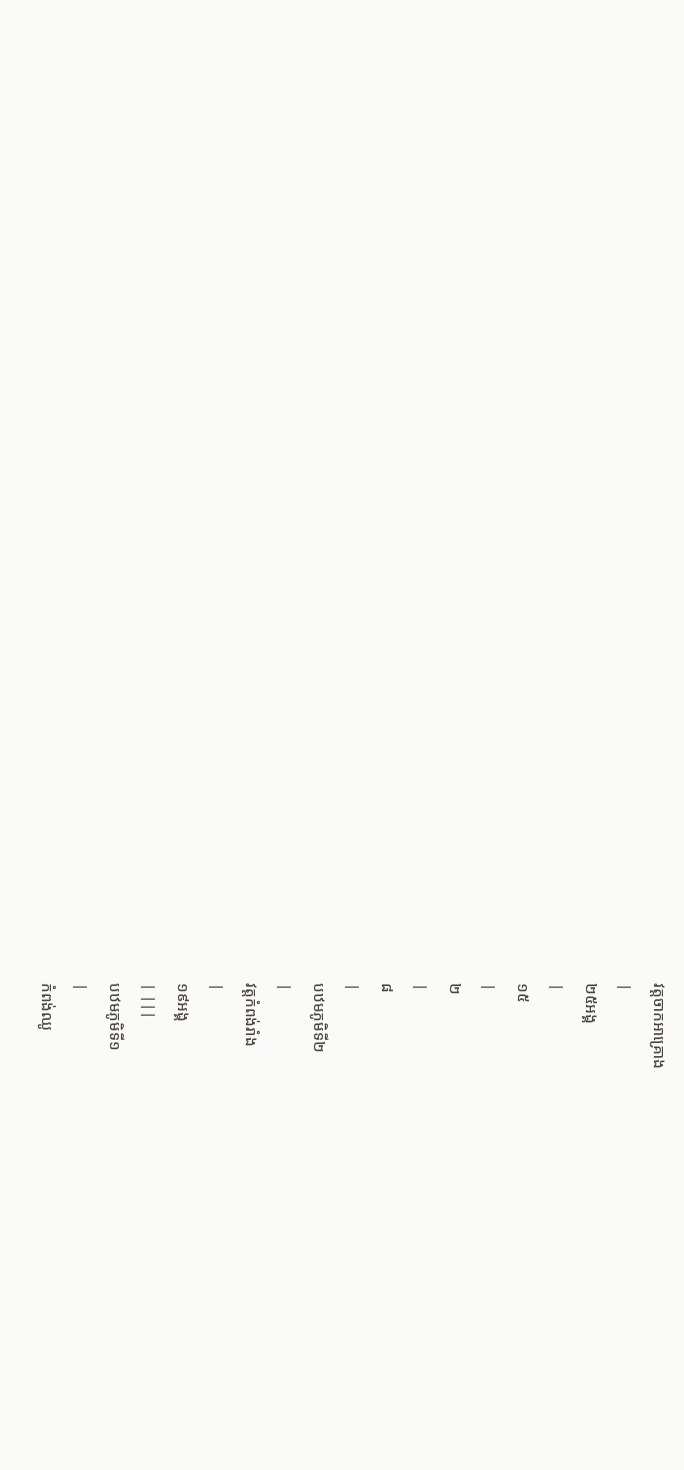វត្តចាកអាគ្រោង
|
២៥អង្គ
|
១៥
|
២
|
៨
|
បឋមភូមិទី២
|
វត្តកំពង់រាំង
|
១៩អង្គ
| |||
បឋមភូមិទី១
|
កំពង់ឈូ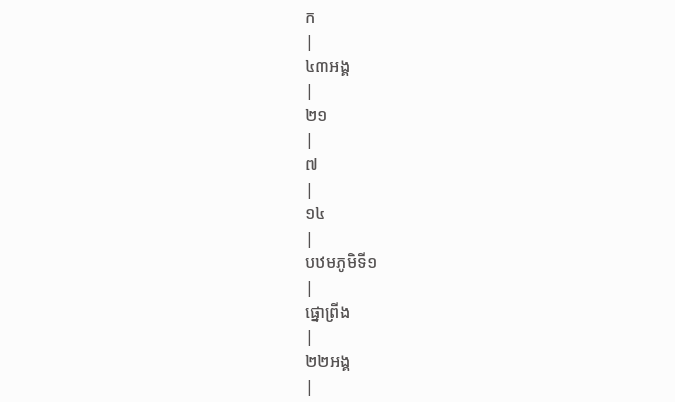ក
|
៤៣អង្គ
|
២១
|
៧
|
១៤
|
បឋមភូមិទី១
|
ផ្នោព្រីង
|
២២អង្គ
|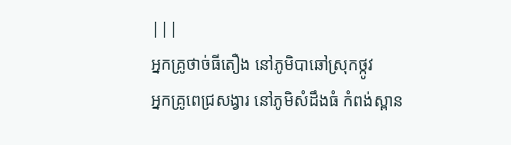|||
អ្នកគ្រូថាច់ធីតឿង នៅភូមិបាឆៅស្រុកថ្កូវ
អ្នកគ្រូពេជ្រសង្វារ នៅភូមិសំដឹងធំ កំពង់ស្ពាន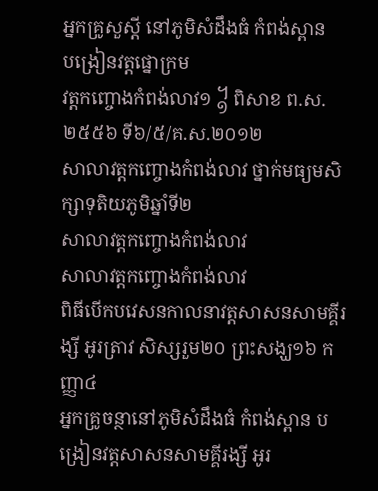អ្នកគ្រូសួស្តី នៅភូមិសំដឹងធំ កំពង់ស្ពាន
បង្រៀនវត្តផ្នោក្រម
វត្តកញ្ចោងកំពង់លាវ១ ᧱ ពិសាខ ព.ស.២៥៥៦ ទី៦/៥/គ.ស.២០១២
សាលាវត្តកញ្ចោងកំពង់លាវ ថ្នាក់មធ្យមសិក្សាទុតិយភូមិឆ្នាំទី២
សាលាវត្តកញ្ចោងកំពង់លាវ
សាលាវត្តកញ្ចោងកំពង់លាវ
ពិធីបើកបវេសនកាលនាវត្តសាសនសាមគ្គីរង្សី អូរត្រាវ សិស្សរួម២០ ព្រះសង្ឃ១៦ កញ្ញា៤
អ្នកគ្រូចន្ថានៅភូមិសំដឹងធំ កំពង់ស្ពាន បង្រៀនវត្តសាសនសាមគ្គីរង្សី អូរ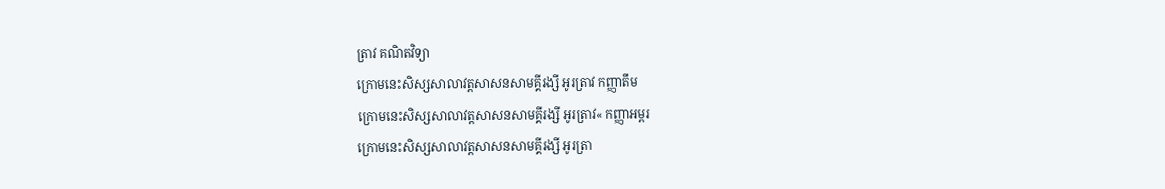ត្រាវ គណិតវិទ្យា
ក្រោមនេះសិស្សសាលាវត្តសាសនសាមគ្គីរង្សី អូរត្រាវ កញ្ញាតឹម
ក្រោមនេះសិស្សសាលាវត្តសាសនសាមគ្គីរង្សី អូរត្រាវ« កញ្ញាអម្ពរ
ក្រោមនេះសិស្សសាលាវត្តសាសនសាមគ្គីរង្សី អូរត្រា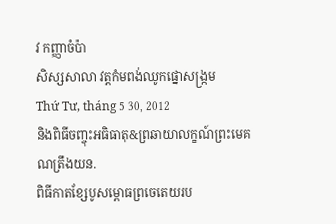វ កញ្ញាចំប៉ា
សិស្សសាលា វត្តកំមពង់ឈូកផ្នោសង្រ្កម
Thứ Tư, tháng 5 30, 2012
និងពិធីចញ្ចុះអធិធាតុ&ព្រឆាយាលក្ខណ៍ព្រះមេគណត្រឹងយន.
ពិធីកាតខ្សែបូសម្ពោធព្រចេតេយរប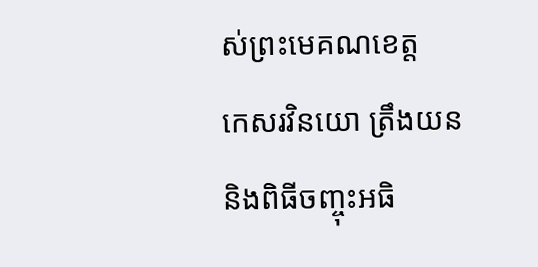ស់ព្រះមេគណខេត្ត
កេសរវិនយោ ត្រឹងយន
និងពិធីចញ្ចុះអធិ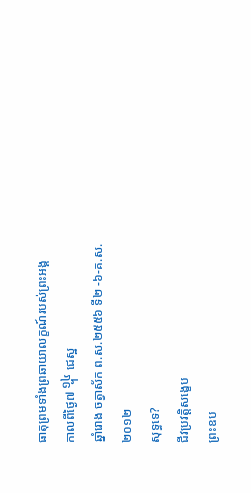ធាតុព្រមទាំងព្រឆាយាលក្ខណ៍របស់ព្រះអង្គ
កាលពីថ្ងៃ៧ ᧮ ជេស្ឋ
ឆ្នាំរោង ចត្វាស័ក ព.ស.២៥៥៦ ទី២ -៦-គ.ស.២០១២
សុទ្ធទេ?
ជីវប្រវត្តិសង្ខេប
ព្រះឧប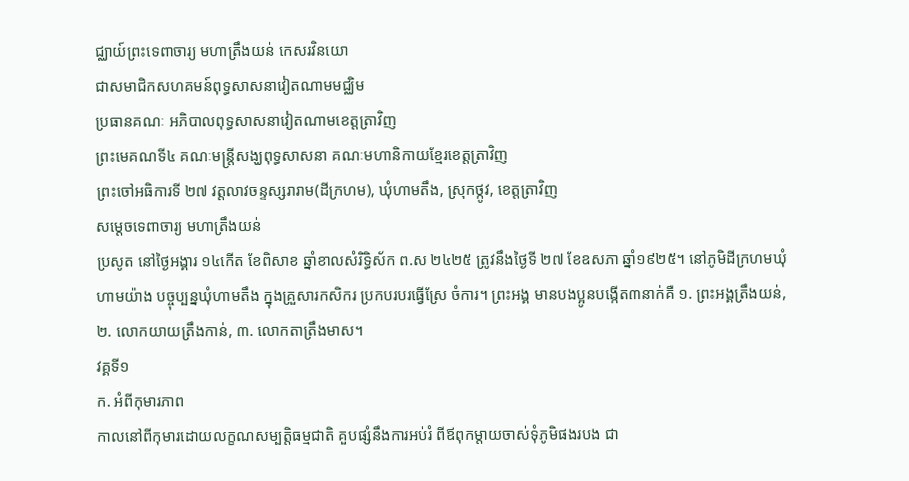ជ្ឈាយ៍ព្រះទេពាចារ្យ មហាត្រឹងយន់ កេសរវិនយោ
ជាសមាជិកសហគមន៍ពុទ្ធសាសនាវៀតណាមមជ្ឈិម
ប្រធានគណៈ អភិបាលពុទ្ធសាសនាវៀតណាមខេត្តត្រាវិញ
ព្រះមេគណទី៤ គណៈមន្រ្តីសង្ឃពុទ្ធសាសនា គណៈមហានិកាយខ្មែរខេត្តត្រាវិញ
ព្រះចៅអធិការទី ២៧ វត្តលាវចន្ទស្សរារាម(ដីក្រហម), ឃុំហាមតឹង, ស្រុកថ្កូវ, ខេត្តត្រាវិញ
សម្តេចទេពាចារ្យ មហាត្រឹងយន់
ប្រសូត នៅថ្ងៃអង្គារ ១៤កើត ខែពិសាខ ឆ្នាំខាលសំរិទ្ធិស័ក ព.ស ២៤២៥ ត្រូវនឹងថ្ងៃទី ២៧ ខែឧសភា ឆ្នាំ១៩២៥។ នៅភូមិដីក្រហមឃុំហាមយ៉ាង បច្ចុប្បន្នឃុំហាមតឹង ក្នុងគ្រួសារកសិករ ប្រកបរបរធ្វើស្រែ ចំការ។ ព្រះអង្គ មានបងប្អូនបង្កើត៣នាក់គឺ ១. ព្រះអង្គត្រឹងយន់, ២. លោកយាយត្រឹងកាន់, ៣. លោកតាត្រឹងមាស។
វគ្គទី១
ក. អំពីកុមារភាព
កាលនៅពីកុមារដោយលក្ខណសម្បត្តិធម្មជាតិ គួបផ្សំនឹងការអប់រំ ពីឪពុកម្តាយចាស់ទុំភូមិផងរបង ជា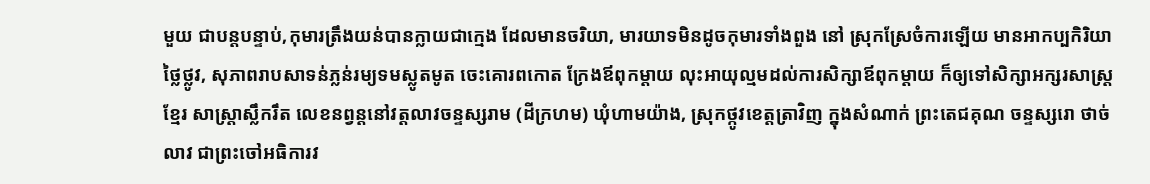មួយ ជាបន្តបន្ទាប់,កុមារត្រឹងយន់បានក្លាយជាក្មេង ដែលមានចរិយា, មារយាទមិនដូចកុមារទាំងពួង នៅ ស្រុកស្រែចំការឡើយ មានអាកប្បកិរិយាថ្លៃថ្លូវ, សុភាពរាបសាទន់ភ្លន់រម្យទមស្លូតមូត ចេះគោរពកោត ក្រែងឪពុកម្តាយ លុះអាយុល្មមដល់ការសិក្សាឪពុកម្តាយ ក៏ឲ្យទៅសិក្សាអក្សរសាស្រ្តខ្មែរ សាស្រ្តាស្លឹករឹត លេខនព្វន្តនៅវត្តលាវចន្ទស្សរាម (ដីក្រហម) ឃុំហាមយ៉ាង, ស្រុកថ្កូវខេត្តត្រាវិញ ក្នុងសំណាក់ ព្រះតេជគុណ ចន្ទស្សរោ ថាច់លាវ ជាព្រះចៅអធិការវ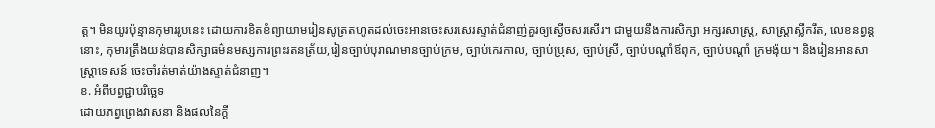ត្ត។ មិនយូរប៉ុន្មានកុមាររូបនេះ ដោយការខិតខំព្យាយាមរៀនសូត្រតហូតដល់ចេះអានចេះសរសេរស្ទាត់ជំនាញ់គួរឲ្យស្ងើចសរសើរ។ ជាមួយនឹងការសិក្សា អក្សរសាស្ត្រ, សាស្រ្តាស្លឹករឹត, លេខនព្វន្តនោះ, កុមារត្រឹងយន់បានសិក្សាធម៌នមស្សការព្រះរតនត្រ័យ,រៀនច្បាប់បុរាណមានច្បាប់ក្រម, ច្បាប់កេរកាល, ច្បាប់ប្រុស, ច្បាប់ស្រី, ច្បាប់បណ្តាំឪពុក, ច្បាប់បណ្តាំ ក្រមង៉ុយ។ និងរៀនអានសាស្រ្តាទេសន៍ ចេះចាំរត់មាត់យ៉ាងស្ទាត់ជំនាញ។
ខ. អំពីបព្វជ្ជាបរិច្ឆេទ
ដោយភព្វព្រេងវាសនា និងផលនៃក្តី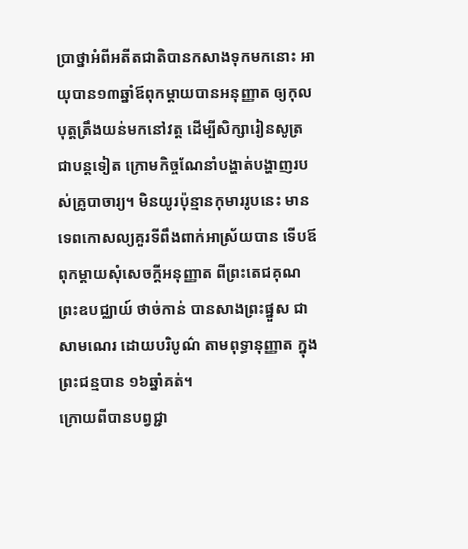ប្រាថ្នាអំពីអតីតជាតិបានកសាងទុកមកនោះ អាយុបាន១៣ឆ្នាំឪពុកម្តាយបានអនុញ្ញាត ឲ្យកុលបុត្តត្រឹងយន់មកនៅវត្ត ដើម្បីសិក្សារៀនសូត្រជាបន្តទៀត ក្រោមកិច្ចណែនាំបង្ហាត់បង្ហាញរបស់គ្រូបាចារ្យ។ មិនយូរប៉ុន្មានកុមាររូបនេះ មានទេពកោសល្យគួរទីពឹងពាក់អាស្រ័យបាន ទើបឪពុកម្តាយសុំសេចក្តីអនុញ្ញាត ពីព្រះតេជគុណព្រះឧបជ្ឈាយ៍ ថាច់កាន់ បានសាងព្រះផ្នួស ជា សាមណេរ ដោយបរិបូណ៌ តាមពុទ្ធានុញ្ញាត ក្នុងព្រះជន្មបាន ១៦ឆ្នាំគត់។
ក្រោយពីបានបព្វជ្ជា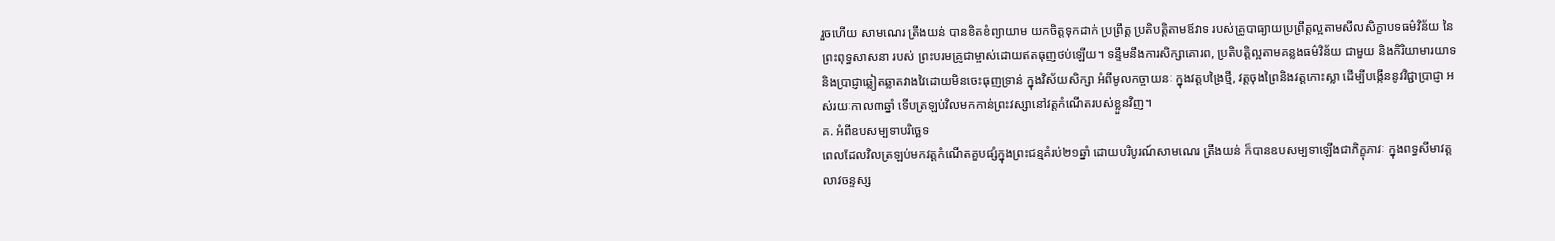រួចហើយ សាមណេរ ត្រឹងយន់ បានខិតខំព្យាយាម យកចិត្តទុកដាក់ ប្រព្រឹត្ត ប្រតិបត្តិតាមឪវាទ របស់គ្រូបាធ្យាយប្រព្រឹត្តល្អតាមសីលសិក្ខាបទធម៌វិន័យ នៃព្រះពុទ្ធសាសនា របស់ ព្រះបរមគ្រូជាម្ចាស់ដោយឥតធុញថប់ឡើយ។ ទន្ទឹមនឹងការសិក្សាគោរព, ប្រតិបត្តិល្អតាមគន្លងធម៌វិន័យ ជាមួយ និងកិរិយាមារយាទ និងប្រាជ្ញាឆ្លៀតឆ្លាតវាងវៃដោយមិនចេះធុញទ្រាន់ ក្នុងវិស័យសិក្សា អំពីមូលកច្ចាយនៈ ក្នុងវត្តបង្រៃថ្មី, វត្តចុងព្រៃនិងវត្តកោះស្លា ដើម្បីបង្កើននូវវិជ្ជាប្រាជ្ញា អស់រយៈកាល៣ឆ្នាំ ទើបត្រឡប់វិលមកកាន់ព្រះវស្សានៅវត្តកំណើតរបស់ខ្លួនវិញ។
គ. អំពីឧបសម្បទាបរិច្ឆេទ
ពេលដែលវិលត្រឡប់មកវត្តកំណើតគួបផ្សំក្នុងព្រះជន្មគំរប់២១ឆ្នាំ ដោយបរិបូរណ៍សាមណេរ ត្រឹងយន់ ក៏បានឧបសម្បទាឡើងជាភិក្ខុភាវៈ ក្នុងពទ្ធសីមាវត្តលាវចន្ទស្ស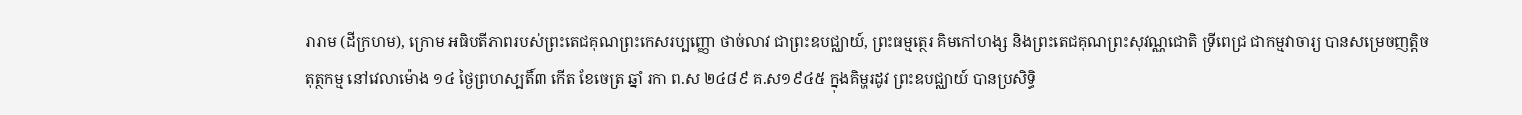រារាម (ដីក្រហម), ក្រោម អធិបតីភាពរបស់ព្រះតេជគុណព្រះកេសរប្បញ្ញោ ថាច់លាវ ជាព្រះឧបជ្ឈាយ៍, ព្រះធម្មត្ថេរ គិមកៅហង្ស និងព្រះតេជគុណព្រះសុវណ្ណជោតិ ទ្រីពេជ្រ ជាកម្មវាចារ្យ បានសម្រេចញត្តិចតុត្ថកម្ម នៅវេលាម៉ោង ១៤ ថ្ងៃព្រហស្បតិ៍៣ កើត ខែចេត្រ ឆ្នាំ រកា ព.ស ២៤៨៩ គ.ស១៩៤៥ ក្នុងគិម្ហរដូវ ព្រះឧបជ្ឈាយ៍ បានប្រសិទ្ធិ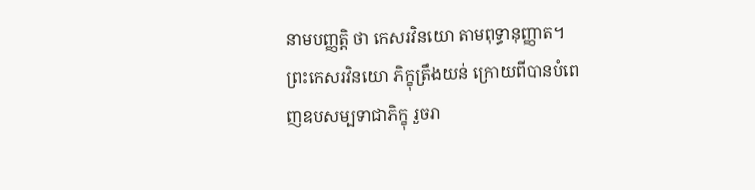នាមបញ្ញត្តិ ថា កេសរវិនយោ តាមពុទ្ធានុញ្ញាត។
ព្រះកេសរវិនយោ ភិក្ខុត្រឹងយន់ ក្រោយពីបានបំពេញឧបសម្បទាជាភិក្ខុ រួចរា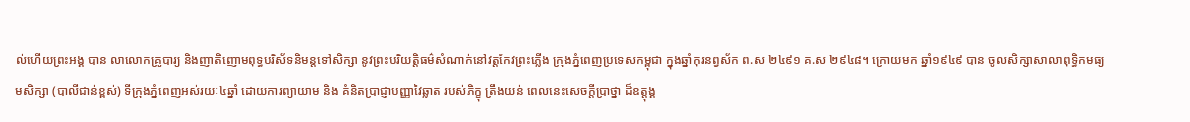ល់ហើយព្រះអង្គ បាន លាលោកគ្រូបារ្យ និងញាតិញោមពុទ្ធបរិស័ទនិមន្តទៅសិក្សា នូវព្រះបរិយត្តិធម៌សំណាក់នៅវត្តកែវព្រះភ្លើង ក្រុងភ្នំពេញប្រទេសកម្ពុជា ក្នុងឆ្នាំកុរនព្វស័ក ព.ស ២៤៩១ គ.ស ២៩៤៨។ ក្រោយមក ឆ្នាំ១៩៤៩ បាន ចូលសិក្សាសាលាពុទ្ធិកមធ្យមសិក្សា (បាលីជាន់ខ្ពស់) ទីក្រុងភ្នំពេញអស់រយៈ៤ឆ្នាំ ដោយការព្យាយាម និង គំនិតប្រាជ្ញាបញ្ញាវៃឆ្លាត របស់ភិក្ខុ ត្រឹងយន់ ពេលនេះសេចក្តីប្រាថ្នា ដ៏ឧត្តុង្គ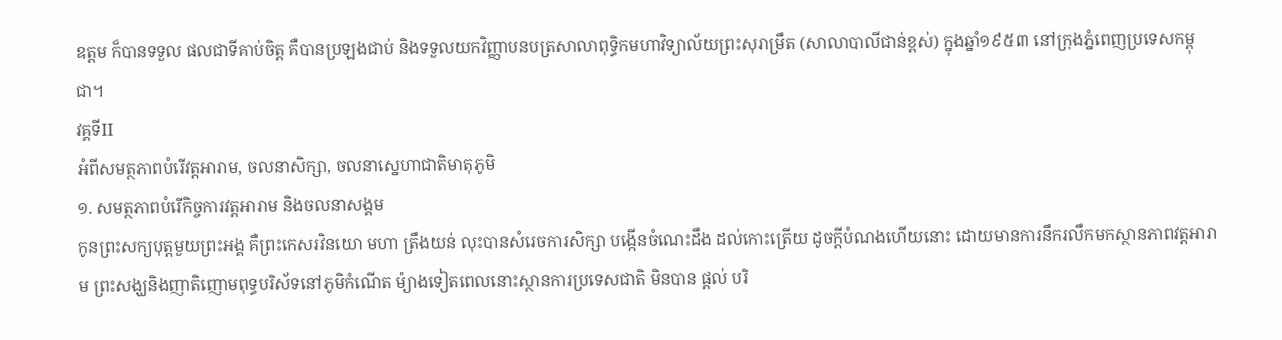ឧត្តម ក៏បានទទួល ផលជាទីគាប់ចិត្ត គឺបានប្រឡងជាប់ និងទទួលយកវិញ្ញាបនបត្រសាលាពុទ្ធិកមហាវិទ្យាល័យព្រះសុរាម្រឹត (សាលាបាលីជាន់ខ្ពស់) ក្នុងឆ្នាំ១៩៥៣ នៅក្រុងភ្នំពេញប្រទេសកម្ពុជា។
វគ្គទីII
អំពីសមត្ថភាពបំរើវត្តអារាម, ចលនាសិក្សា, ចលនាស្នេហាជាតិមាតុភូមិ
១. សមត្ថភាពបំរើកិច្ចការវត្តអារាម និងចលនាសង្គម
កូនព្រះសក្យបុត្តមួយព្រះអង្គ គឺព្រះកេសរវិនយោ មហា ត្រឹងយន់ លុះបានសំរេចការសិក្សា បង្កើនចំណេះដឹង ដល់កោះត្រើយ ដូចក្តីបំណងហើយនោះ ដោយមានការនឹករលឹកមកស្ថានភាពវត្តអារាម ព្រះសង្ឃនិងញាតិញោមពុទ្ធបរិស័ទនៅភូមិកំណើត ម៉្យាងទៀតពេលនោះស្ថានការប្រទេសជាតិ មិនបាន ផ្តល់ បរិ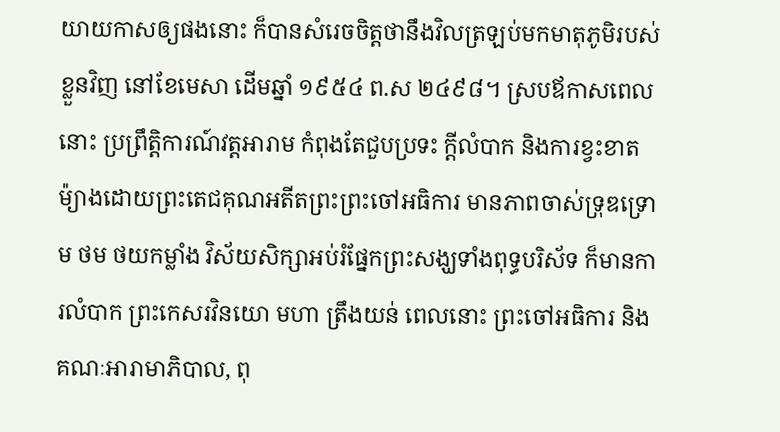យាយកាសឲ្យផងនោះ ក៏បានសំរេចចិត្តថានឹងវិលត្រឡប់មកមាតុភូមិរបស់ខ្លួនវិញ នៅខែមេសា ដើមឆ្នាំ ១៩៥៤ ព.ស ២៤៩៨។ ស្របឪកាសពេលនោះ ប្រព្រឹត្តិការណ៍វត្តអារាម កំពុងតែជួបប្រទះ ក្តីលំបាក និងការខ្វះខាត ម៉្យាងដោយព្រះតេជគុណអតីតព្រះព្រះចៅអធិការ មានភាពចាស់ទ្រុឌទ្រោម ថម ថយកម្លាំង វិស័យសិក្សាអប់រំផ្នែកព្រះសង្ឃទាំងពុទ្ធបរិស័ទ ក៏មានការលំបាក ព្រះកេសរវិនយោ មហា ត្រឹងយន់ ពេលនោះ ព្រះចៅអធិការ និងគណៈអារាមាភិបាល, ពុ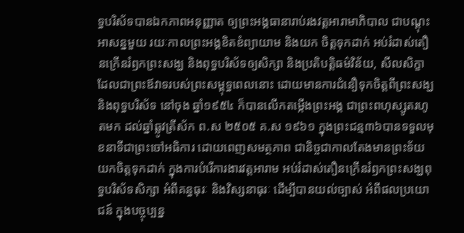ទ្ធបរិស័ទបានឯកភាពអនុញ្ញាត ឲ្យព្រះអង្គធានារាប់រងវត្តអារាមាភិបាល ជាបណ្តុះអាសន្នមួយ រយៈកាលព្រះអង្គខិតខំព្យាយាម និងយក ចិត្តទុកដាក់ អប់រំដាស់តឿនក្រើនរំឭកព្រះសង្ឃ និងពុទ្ធបរិស័ទឲ្យសិក្សា និងប្រតិបត្តិធម៌វិន័យ, សីលសិក្ខា ដែលជាព្រះឪវាទរបស់ព្រះសម្ពុទ្ធពេលនោះ ដោយមានការជំនឿទុកចិត្តពីព្រះសង្ឃ និងពុទ្ធបរិស័ទ នៅចុង ឆ្នាំ១៩៥៤ ក៏បានលើកតម្កើងព្រះអង្គ ជាព្រះពហុស្សូតរហូតមក ដល់ឆ្នាំឆ្លូវត្រីស័ក ព.ស ២៥០៥ គ.ស ១៩៦១ ក្នុងព្រះជន្ម៣៦បានទទួលមុខនាទីជាព្រះចៅអធិការ ដោយពេញសមត្ថភាព ជានិច្ចជាកាលតែងមានព្រះទ័យយកចិត្តទុកដាក់ ក្នុងការបំរើការងារវត្តអារាម អប់រំដាស់តឿនក្រើនរំឭកព្រះសង្ឃពុទ្ធបរិស័ទសិក្សា អំពីគន្ធធុរៈ និងវិស្សនាធុរៈ ដើម្បីបានយល់ច្បាស់ អំពីផលប្រយោជន៍ ក្នុងបច្ចុប្បន្ន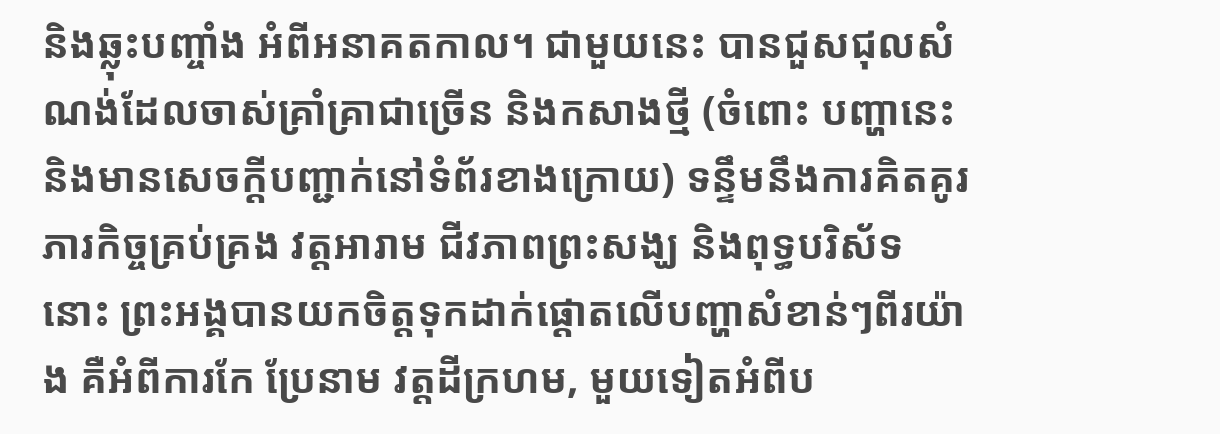និងឆ្លុះបញ្ចាំង អំពីអនាគតកាល។ ជាមួយនេះ បានជួសជុលសំណង់ដែលចាស់គ្រាំគ្រាជាច្រើន និងកសាងថ្មី (ចំពោះ បញ្ហានេះ និងមានសេចក្តីបញ្ជាក់នៅទំព័រខាងក្រោយ) ទន្ទឹមនឹងការគិតគូរភារកិច្ចគ្រប់គ្រង វត្តអារាម ជីវភាពព្រះសង្ឃ និងពុទ្ធបរិស័ទនោះ ព្រះអង្គបានយកចិត្តទុកដាក់ផ្តោតលើបញ្ហាសំខាន់ៗពីរយ៉ាង គឺអំពីការកែ ប្រែនាម វត្តដីក្រហម, មួយទៀតអំពីប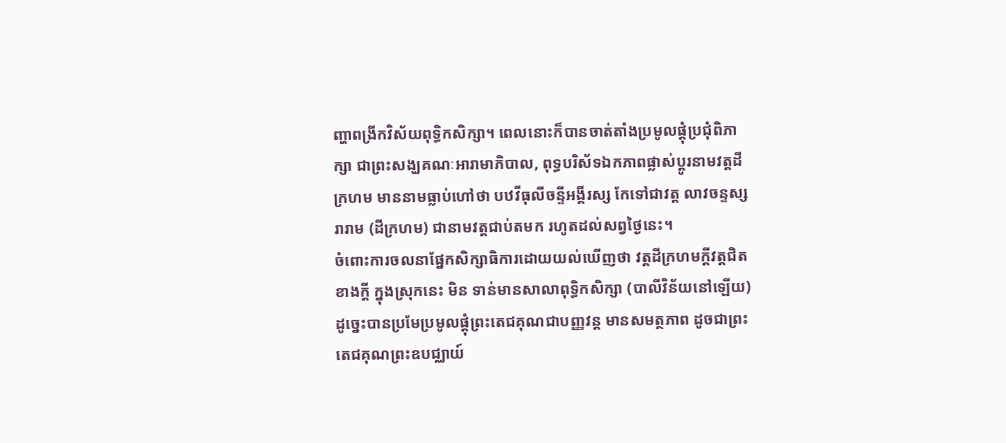ញ្ហាពង្រីកវិស័យពុទ្ធិកសិក្សា។ ពេលនោះក៏បានចាត់តាំងប្រមូលផ្តុំប្រជុំពិភាក្សា ជាព្រះសង្ឃគណៈអារាមាភិបាល, ពុទ្ធបរិស័ទឯកភាពផ្លាស់ប្តូរនាមវត្តដីក្រហម មាននាមធ្លាប់ហៅថា បឋវីធុលីចន្ទីអង្គីរស្ស កែទៅជាវត្ត លាវចន្ទស្សរារាម (ដីក្រហម) ជានាមវត្តជាប់តមក រហូតដល់សព្វថ្ងៃនេះ។
ចំពោះការចលនាផ្នែកសិក្សាធិការដោយយល់ឃើញថា វត្តដីក្រហមក្តីវត្តជិតខាងក្តី ក្នុងស្រុកនេះ មិន ទាន់មានសាលាពុទ្ធិកសិក្សា (បាលីវិន័យនៅឡើយ) ដូច្នេះបានប្រមែប្រមូលផ្តុំព្រះតេជគុណជាបញ្ញវន្ត មានសមត្ថភាព ដូចជាព្រះតេជគុណព្រះឧបជ្ឈាយ៍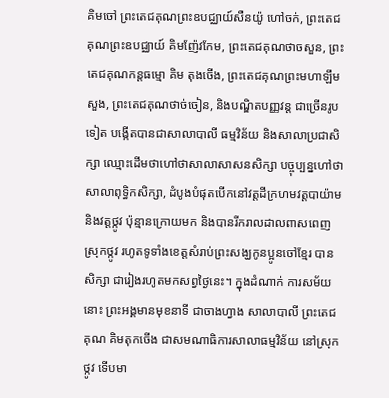គិមចៅ ព្រះតេជគុណព្រះឧបជ្ឈាយ៍សឺនយ៉ូ ហៅចក់, ព្រះតេជគុណព្រះឧបជ្ឈាយ៍ គិមញ៉ែវកែម, ព្រះតេជគុណថាចសួន, ព្រះតេជគុណកន្តធម្មោ គិម តុងចើង, ព្រះតេជគុណព្រះមហាឡឹមសួង, ព្រះតេជគុណថាច់ចៀន, និងបណ្ឌិតបញ្ញវន្ត ជាច្រើនរូបទៀត បង្កើតបានជាសាលាបាលី ធម្មវិន័យ និងសាលាប្រជាសិក្សា ឈ្មោះដើមថាហៅថាសាលាសាសនសិក្សា បច្ចុប្បន្នហៅថាសាលាពុទ្ធិកសិក្សា, ដំបូងបំផុតបើកនៅវត្តដីក្រហមវត្តបាយ៉ាម និងវត្តថ្កូវ ប៉ុន្មានក្រោយមក និងបានរីករាលដាលពាសពេញស្រុកថ្កូវ រហូតទូទាំងខេត្តសំរាប់ព្រះសង្ឃកូនប្អូនចៅខ្មែរ បានសិក្សា ជារៀងរហូតមកសព្វថ្ងៃនេះ។ ក្នុងដំណាក់ ការសម័យនោះ ព្រះអង្គមានមុខនាទី ជាចាងហ្វាង សាលាបាលី ព្រះតេជគុណ គិមតុកចើង ជាសមណាធិការសាលាធម្មវិន័យ នៅស្រុកថ្កូវ ទើបមា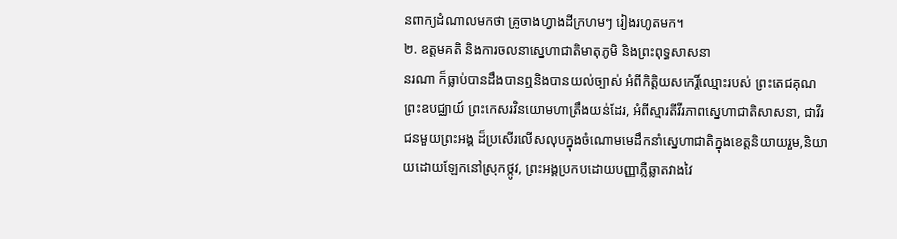នពាក្យដំណាលមកថា គ្រូចាងហ្វាងដីក្រហមៗ រៀងរហូតមក។
២. ឧត្តមគតិ និងការចលនាស្នេហាជាតិមាតុភូមិ និងព្រះពុទ្ធសាសនា
នរណា ក៏ធ្លាប់បានដឹងបានឮនិងបានយល់ច្បាស់ អំពីកិត្តិយសកេរ្តិ៍ឈ្មោះរបស់ ព្រះតេជគុណ ព្រះឧបជ្ឈាយ៍ ព្រះកេសរវិនយោមហាត្រឹងយន់ដែរ, អំពីស្មារតីវីរភាពស្នេហាជាតិសាសនា, ជាវីរជនមួយព្រះអង្គ ដ៏ប្រសើរលើសលុបក្នុងចំណោមមេដឹកនាំស្នេហាជាតិក្នុងខេត្តនិយាយរួម,និយាយដោយឡែកនៅស្រុកថ្កូវ, ព្រះអង្គប្រកបដោយបញ្ញាភ្លឺឆ្លាតវាងវៃ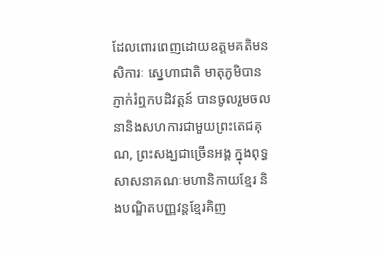ដែលពោរពេញដោយឧត្តមគតិមនសិការៈ ស្នេហាជាតិ មាតុភូមិបានភ្ញាក់រំឮកបដិវត្តន៍ បានចូលរួមចលនានិងសហការជាមួយព្រះតេជគុណ, ព្រះសង្ឃជាច្រើនអង្គ ក្នុងពុទ្ធសាសនាគណៈមហានិកាយខ្មែរ និងបណ្ឌិតបញ្ញវន្តខ្មែរគិញ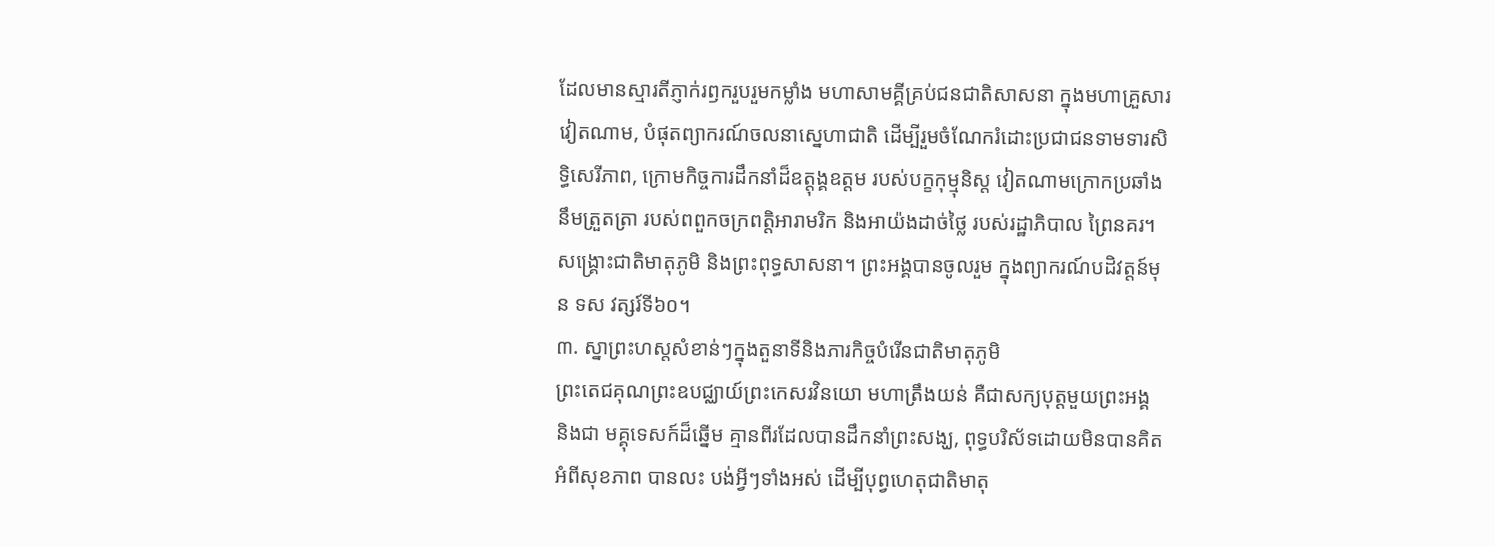ដែលមានស្មារតីភ្ញាក់រឭករួបរួមកម្លាំង មហាសាមគ្គីគ្រប់ជនជាតិសាសនា ក្នុងមហាគ្រួសារវៀតណាម, បំផុតព្យាករណ៍ចលនាស្នេហាជាតិ ដើម្បីរួមចំណែករំដោះប្រជាជនទាមទារសិទ្ធិសេរីភាព, ក្រោមកិច្ចការដឹកនាំដ៏ឧត្តុង្គឧត្តម របស់បក្ខកុម្មុនិស្ត វៀតណាមក្រោកប្រឆាំង នឹមត្រួតត្រា របស់ពពួកចក្រពត្តិអារាមរិក និងអាយ៉ងដាច់ថ្លៃ របស់រដ្ឋាភិបាល ព្រៃនគរ។ សង្គ្រោះជាតិមាតុភូមិ និងព្រះពុទ្ធសាសនា។ ព្រះអង្គបានចូលរួម ក្នុងព្យាករណ៍បដិវត្តន៍មុន ទស វត្សរ៍ទី៦០។
៣. ស្នាព្រះហស្តសំខាន់ៗក្នុងតួនាទីនិងភារកិច្ចបំរើនជាតិមាតុភូមិ
ព្រះតេជគុណព្រះឧបជ្ឈាយ៍ព្រះកេសរវិនយោ មហាត្រឹងយន់ គឺជាសក្យបុត្តមួយព្រះអង្គ និងជា មគ្គុទេសក៍ដ៏ឆ្នើម គ្មានពីរដែលបានដឹកនាំព្រះសង្ឃ, ពុទ្ធបរិស័ទដោយមិនបានគិត អំពីសុខភាព បានលះ បង់អ្វីៗទាំងអស់ ដើម្បីបុព្វហេតុជាតិមាតុ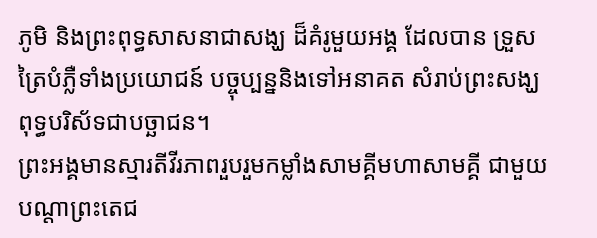ភូមិ និងព្រះពុទ្ធសាសនាជាសង្ឃ ដ៏គំរូមួយអង្គ ដែលបាន ទ្រួសត្រៃបំភ្លឺទាំងប្រយោជន៍ បច្ចុប្បន្ននិងទៅអនាគត សំរាប់ព្រះសង្ឃពុទ្ធបរិស័ទជាបច្ឆាជន។
ព្រះអង្គមានស្មារតីវីរភាពរួបរួមកម្លាំងសាមគ្គីមហាសាមគ្គី ជាមួយបណ្តាព្រះតេជ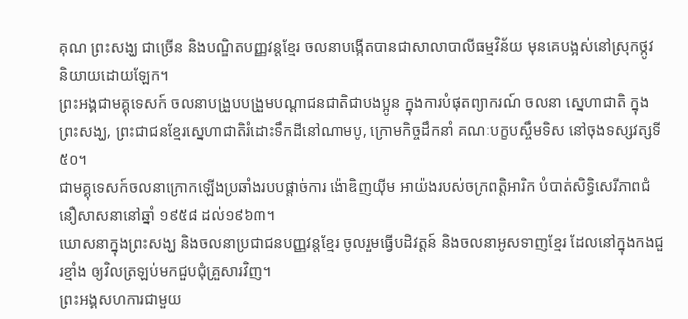គុណ ព្រះសង្ឃ ជាច្រើន និងបណ្ឌិតបញ្ញវន្តខ្មែរ ចលនាបង្កើតបានជាសាលាបាលីធម្មវិន័យ មុនគេបង្អស់នៅស្រុកថ្កូវ និយាយដោយឡែក។
ព្រះអង្គជាមគ្គុទេសក៍ ចលនាបង្រួបបង្រួមបណ្តាជនជាតិជាបងប្អូន ក្នុងការបំផុតព្យាករណ៍ ចលនា ស្នេហាជាតិ ក្នុងព្រះសង្ឃ, ព្រះជាជនខ្មែរស្នេហាជាតិរំដោះទឹកដីនៅណាមបូ, ក្រោមកិច្ចដឹកនាំ គណៈបក្ខបស្ចឹមទិស នៅចុងទស្សវត្សទី៥០។
ជាមគ្គុទេសក៍ចលនាក្រោកឡើងប្រឆាំងរបបផ្តាច់ការ ង៉ោឌិញយ៉ីម អាយ៉ងរបស់ចក្រពត្តិអារិក បំបាត់សិទ្ធិសេរីភាពជំនឿសាសនានៅឆ្នាំ ១៩៥៨ ដល់១៩៦៣។
ឃោសនាក្នុងព្រះសង្ឃ និងចលនាប្រជាជនបញ្ញវន្តខ្មែរ ចូលរួមធ្វើបដិវត្តន៍ និងចលនាអូសទាញខ្មែរ ដែលនៅក្នុងកងជួរខ្មាំង ឲ្យវិលត្រឡប់មកជួបជុំគ្រួសារវិញ។
ព្រះអង្គសហការជាមួយ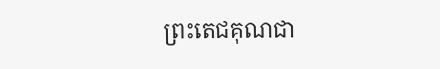ព្រះតេជគុណជា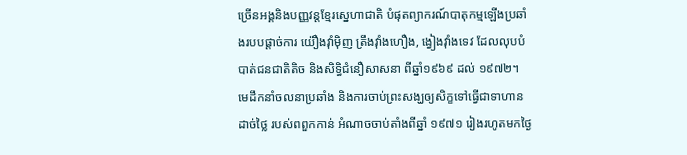ច្រើនអង្គនិងបញ្ញវន្តខ្មែរស្នេហាជាតិ បំផុតព្យាករណ៍បាតុកម្មឡើងប្រឆាំងរបបផ្តាច់ការ យ៉ឿងវ៉ាំម៉ិញ ត្រឹងវ៉ាំងហឿង, ង្វៀងវ៉ាំងទេវ ដែលលុបបំបាត់ជនជាតិតិច និងសិទ្ធិជំនឿសាសនា ពីឆ្នាំ១៩៦៩ ដល់ ១៩៧២។
មេដឹកនាំចលនាប្រឆាំង និងការចាប់ព្រះសង្ឃឲ្យសិក្ខទៅធ្វើជាទាហានដាច់ថ្លៃ របស់ពពួកកាន់ អំណាចចាប់តាំងពីឆ្នាំ ១៩៧១ រៀងរហូតមកថ្ងៃ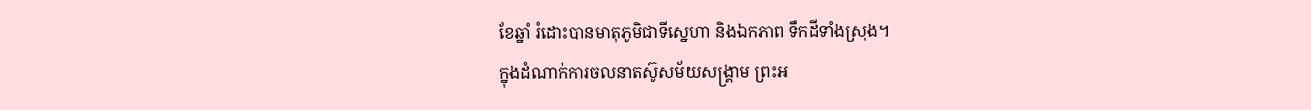ខែឆ្នាំ រំដោះបានមាតុភូមិជាទីស្នេហា និងឯកភាព ទឹកដីទាំងស្រុង។
ក្នុងដំណាក់ការចលនាតស៊ូសម័យសង្រ្គាម ព្រះអ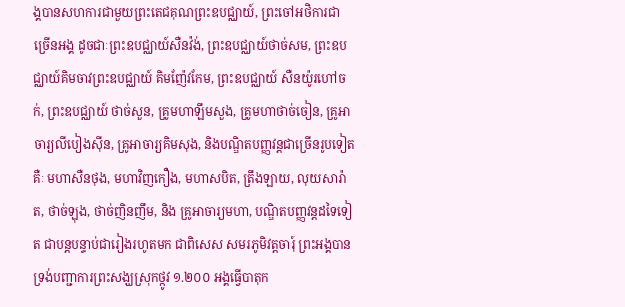ង្គបានសហការជាមួយព្រះតេជគុណព្រះឧបជ្ឈាយ៍, ព្រះចៅអថិការជាច្រើនអង្គ ដូចជាៈព្រះឧបជ្ឈាយ៍សឺនវ៉ង់, ព្រះឧបជ្ឈាយ៍ថាច់សម, ព្រះឧបជ្ឈាយ៍គិមចាវព្រះឧបជ្ឈាយ៍ គិមញ៉ែវកែម, ព្រះឧបជ្ឈាយ៍ សឺនយ៉ូរហៅចក់, ព្រះឧបជ្ឈាយ៍ ថាច់សួន, គ្រូមហាឡឹមសួង, គ្រូមហាថាច់ចៀន, គ្រូអាចារ្យលីបៀងស៊ីន, គ្រូអាចារ្យគិមសុង, និងបណ្ឌិតបញ្ញវន្តជាច្រើនរូបទៀត គឺៈ មហាសឺនថុង, មហាវិញកឿង, មហាសបិត, ត្រឹងឡាយ, លុយសារ៉ាត, ថាច់ឡុង, ថាច់ញិនញឹម, និង គ្រូអាចារ្យមហា, បណ្ឌិតបញ្ញវន្តដទៃទៀត ជាបន្តបន្ទាប់ជារៀងរហូតមក ជាពិសេស សមរភូមិវត្តចារុ៍ ព្រះអង្គបានទ្រង់បញ្ជាការព្រះសង្ឃស្រុកថ្កូវ ១.២០០ អង្គធ្វើបាតុក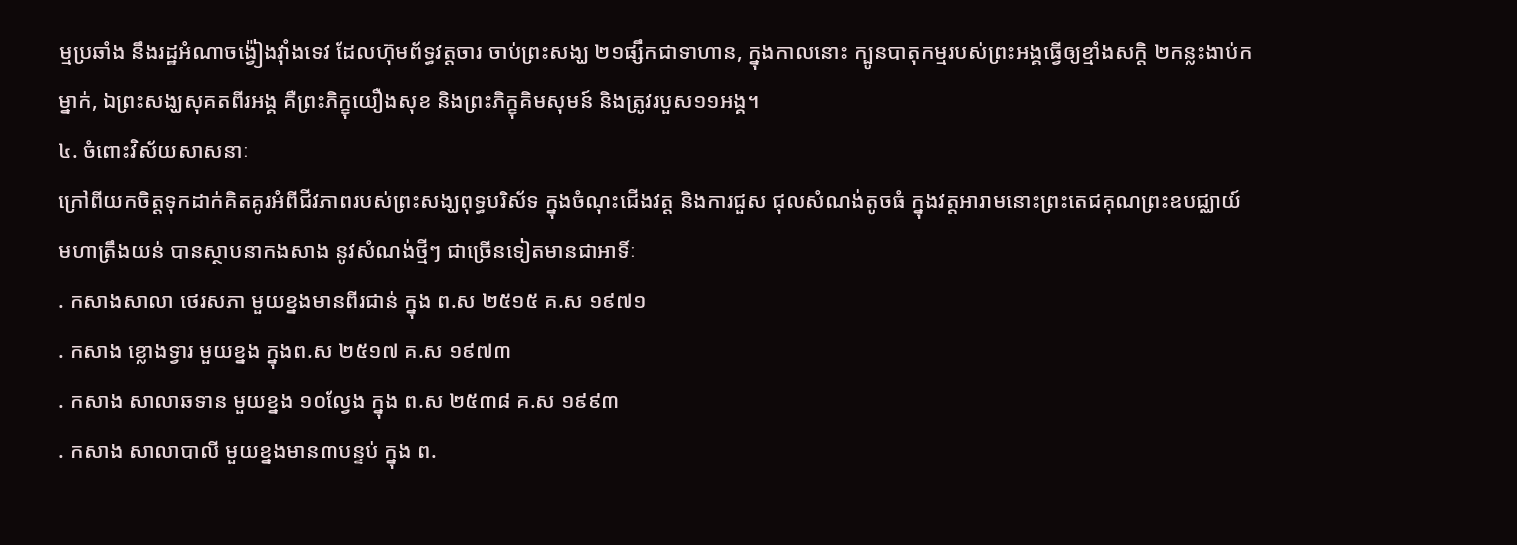ម្មប្រឆាំង នឹងរដ្ឋអំណាចង៉្វៀងវ៉ាំងទេវ ដែលហ៊ុមព័ទ្ធវត្តចារ ចាប់ព្រះសង្ឃ ២១ផ្សឹកជាទាហាន, ក្នុងកាលនោះ ក្បូនបាតុកម្មរបស់ព្រះអង្គធ្វើឲ្យខ្មាំងសក្តិ ២កន្លះងាប់កម្នាក់, ឯព្រះសង្ឃសុគតពីរអង្គ គឺព្រះភិក្ខុយឿងសុខ និងព្រះភិក្ខុគិមសុមន៍ និងត្រូវរបួស១១អង្គ។
៤. ចំពោះវិស័យសាសនាៈ
ក្រៅពីយកចិត្តទុកដាក់គិតគូរអំពីជីវភាពរបស់ព្រះសង្ឃពុទ្ធបរិស័ទ ក្នុងចំណុះជើងវត្ត និងការជួស ជុលសំណង់តូចធំ ក្នុងវត្តអារាមនោះព្រះតេជគុណព្រះឧបជ្ឈាយ៍ មហាត្រឹងយន់ បានស្ថាបនាកងសាង នូវសំណង់ថ្មីៗ ជាច្រើនទៀតមានជាអាទិ៍ៈ
. កសាងសាលា ថេរសភា មួយខ្នងមានពីរជាន់ ក្នុង ព.ស ២៥១៥ គ.ស ១៩៧១
. កសាង ខ្លោងទ្វារ មួយខ្នង ក្នុងព.ស ២៥១៧ គ.ស ១៩៧៣
. កសាង សាលាឆទាន មួយខ្នង ១០ល្វែង ក្នុង ព.ស ២៥៣៨ គ.ស ១៩៩៣
. កសាង សាលាបាលី មួយខ្នងមាន៣បន្ទប់ ក្នុង ព.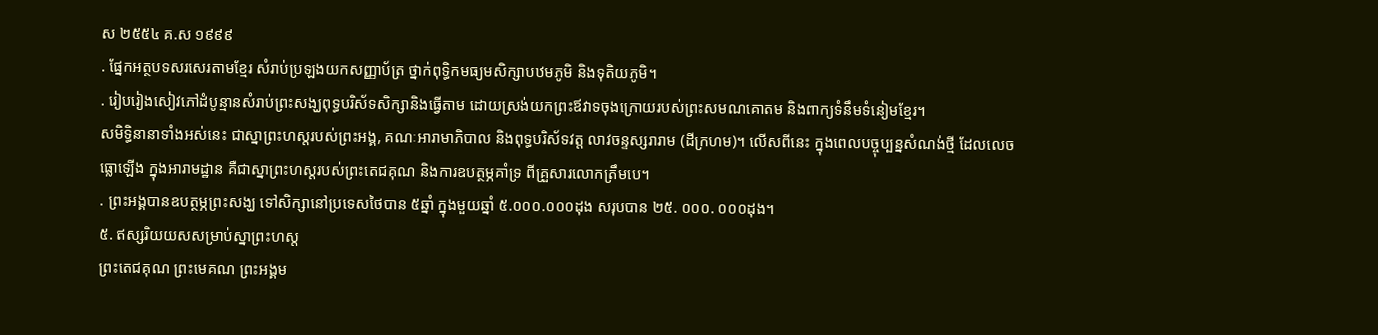ស ២៥៥៤ គ.ស ១៩៩៩
. ផ្នែកអត្ថបទសរសេរតាមខ្មែរ សំរាប់ប្រឡងយកសញ្ញាប័ត្រ ថ្នាក់ពុទ្ធិកមធ្យមសិក្សាបឋមភូមិ និងទុតិយភូមិ។
. រៀបរៀងសៀវភៅដំបូន្មានសំរាប់ព្រះសង្ឃពុទ្ធបរិស័ទសិក្សានិងធ្វើតាម ដោយស្រង់យកព្រះឪវាទចុងក្រោយរបស់ព្រះសមណគោតម និងពាក្យទំនឹមទំនៀមខ្មែរ។
សមិទ្ធិនានាទាំងអស់នេះ ជាស្នាព្រះហស្តរបស់ព្រះអង្គ, គណៈអារាមាភិបាល និងពុទ្ធបរិស័ទវត្ត លាវចន្ទស្សរារាម (ដីក្រហម)។ លើសពីនេះ ក្នុងពេលបច្ចុប្បន្នសំណង់ថ្មី ដែលលេចធ្លោឡើង ក្នុងអារាមដ្ឋាន គឺជាស្នាព្រះហស្តរបស់ព្រះតេជគុណ និងការឧបត្ថម្ភគាំទ្រ ពីគ្រួសារលោកត្រឹមបេ។
. ព្រះអង្គបានឧបត្ថម្ភព្រះសង្ឃ ទៅសិក្សានៅប្រទេសថៃបាន ៥ឆ្នាំ ក្នុងមួយឆ្នាំ ៥.០០០.០០០ដុង សរុបបាន ២៥. ០០០. ០០០ដុង។
៥. ឥស្សរិយយសសម្រាប់ស្នាព្រះហស្ត
ព្រះតេជគុណ ព្រះមេគណ ព្រះអង្គម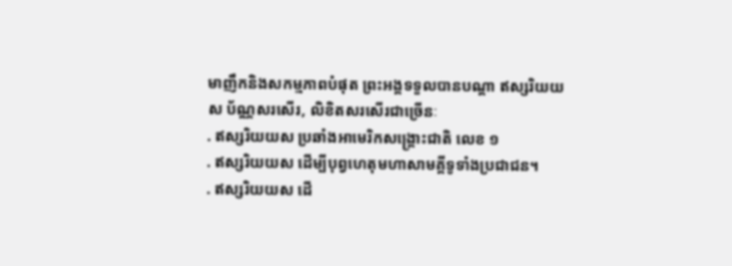មាញឹកនិងសកម្មភាពបំផុត ព្រះអង្គទទួលបានបណ្តា ឥស្សរិយយស ប័ណ្ណសរសើរ, លិខិតសរសើរជាច្រើនៈ
. ឥស្សរិយយស ប្រឆាំងអាមេរិកសង្គ្រោះជាតិ លេខ ១
. ឥស្សរិយយស ដើម្បីបុព្វហេតុមហាសាមគ្គីទូទាំងប្រជាជន។
. ឥស្សរិយយស ដើ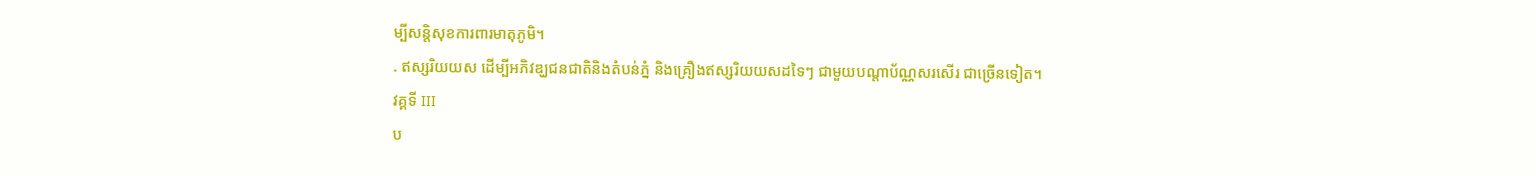ម្បីសន្តិសុខការពារមាតុភូមិ។
. ឥស្សរិយយស ដើម្បីអភិវឌ្ឃជនជាតិនិងតំបន់ភ្នំ និងគ្រឿងឥស្សរិយយសដទៃៗ ជាមួយបណ្តាប័ណ្ណសរសើរ ជាច្រើនទៀត។
វគ្គទី III
ប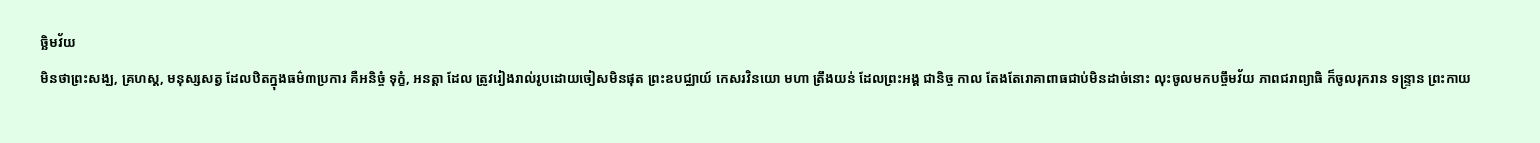ច្ឆិមវ័យ
មិនថាព្រះសង្ឃ, គ្រហស្ត, មនុស្សសត្វ ដែលឋិតក្នុងធម៌៣ប្រការ គឺអនិច្ចំ ទុក្ខំ, អនត្តា ដែល ត្រូវរៀងរាល់រូបដោយចៀសមិនផុត ព្រះឧបជ្ឈាយ៍ កេសរវិនយោ មហា ត្រឹងយន់ ដែលព្រះអង្គ ជានិច្ច កាល តែងតែរោគាពាធជាប់មិនដាច់នោះ លុះចូលមកបច្ចឹមវ័យ ភាពជរាព្យាធិ ក៏ចូលរុករាន ទន្ទ្រាន ព្រះកាយ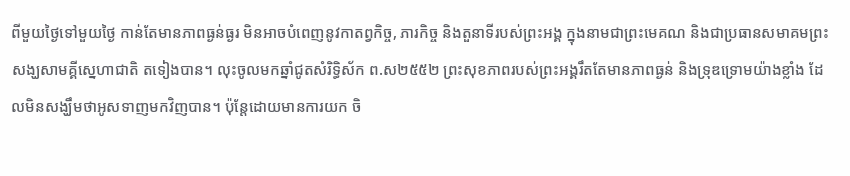ពីមួយថ្ងៃទៅមួយថ្ងៃ កាន់តែមានភាពធ្ងន់ធ្ងរ មិនអាចបំពេញនូវកាតព្វកិច្ច, ភារកិច្ច និងតួនាទីរបស់ព្រះអង្គ ក្នុងនាមជាព្រះមេគណ និងជាប្រធានសមាគមព្រះសង្ឃសាមគ្គីស្នេហាជាតិ តទៀងបាន។ លុះចូលមកឆ្នាំជូតសំរិទ្ធិស័ក ព.ស២៥៥២ ព្រះសុខភាពរបស់ព្រះអង្គរឹតតែមានភាពធ្ងន់ និងទ្រុឌទ្រោមយ៉ាងខ្លាំង ដែលមិនសង្ឃឹមថាអូសទាញមកវិញបាន។ ប៉ុន្តែដោយមានការយក ចិ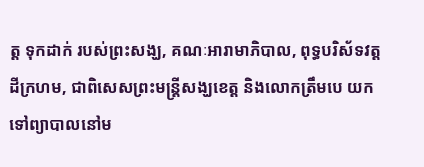ត្ត ទុកដាក់ របស់ព្រះសង្ឃ, គណៈអារាមាភិបាល, ពុទ្ធបរិស័ទវត្តដីក្រហម, ជាពិសេសព្រះមន្ត្រីសង្ឃខេត្ត និងលោកត្រឹមបេ យកទៅព្យាបាលនៅម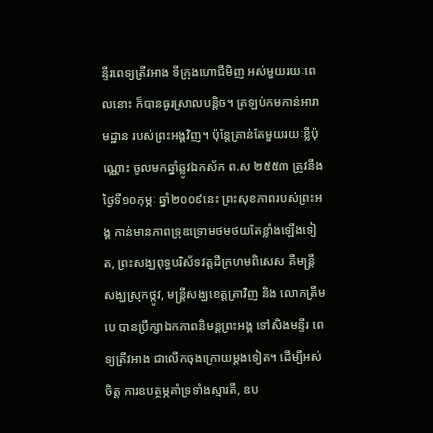ន្ទីរពេទ្យត្រីវអាង ទីក្រុងហោជីមិញ អស់មួយរយៈពេលនោះ ក៏បានធូរស្រាលបន្តិច។ ត្រឡប់កមកាន់អារាមដ្ឋាន របស់ព្រះអង្គវិញ។ ប៉ុន្តែគ្រាន់តែមួយរយៈខ្លីប៉ុណ្ណោះ ចូលមកឆ្នាំឆ្លូវឯកស័ក ព.ស ២៥៥៣ ត្រូវនឹងថ្ងៃទី១០កុម្ភៈ ឆ្នាំ២០០៩នេះ ព្រះសុខភាពរបស់ព្រះអង្គ កាន់មានភាពទ្រុឌទ្រោមថមថយតែខ្លាំងឡើងទៀត, ព្រះសង្ឃពុទ្ធបរិស័ទវត្តដីក្រហមពិសេស គឺមន្ត្រី សង្ឃស្រុកថ្កូវ, មន្ត្រីសង្ឃខេត្តត្រាវិញ និង លោកត្រឹមបេ បានប្រឹក្សាឯកភាពនិមន្តព្រះអង្គ ទៅសិងមន្ទីរ ពេទ្យត្រីវអាង ជាលើកចុងក្រោយម្តងទៀត។ ដើម្បីអស់ចិត្ត ការឧបត្ថម្ភគាំទ្រទាំងស្មារតី, ឧប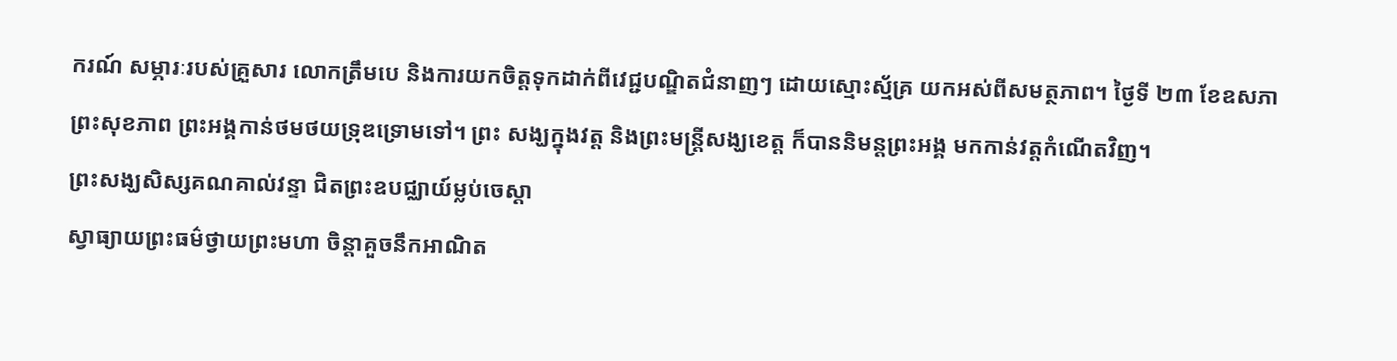ករណ៍ សម្ភារៈរបស់គ្រួសារ លោកត្រឹមបេ និងការយកចិត្តទុកដាក់ពីវេជ្ជបណ្ឌិតជំនាញៗ ដោយស្មោះស្ម័គ្រ យកអស់ពីសមត្ថភាព។ ថ្ងៃទី ២៣ ខែឧសភា ព្រះសុខភាព ព្រះអង្គកាន់ថមថយទ្រុឌទ្រោមទៅ។ ព្រះ សង្ឃក្នុងវត្ត និងព្រះមន្ត្រីសង្ឃខេត្ត ក៏បាននិមន្តព្រះអង្គ មកកាន់វត្តកំណើតវិញ។
ព្រះសង្ឃសិស្សគណគាល់វន្ទា ជិតព្រះឧបជ្ឈាយ៍ម្លប់ចេស្តា
ស្វាធ្យាយព្រះធម៌ថ្វាយព្រះមហា ចិន្តាគួចនឹកអាណិត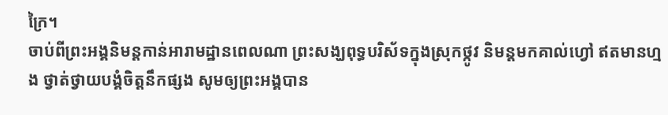ក្រៃ។
ចាប់ពីព្រះអង្គនិមន្តកាន់អារាមដ្ឋានពេលណា ព្រះសង្ឃពុទ្ធបរិស័ទក្នុងស្រុកថ្កូវ និមន្តមកគាល់ហ្វៅ ឥតមានហ្មង ថ្វាត់ថ្វាយបង្គំចិត្តនឹកផ្សង សូមឲ្យព្រះអង្គបាន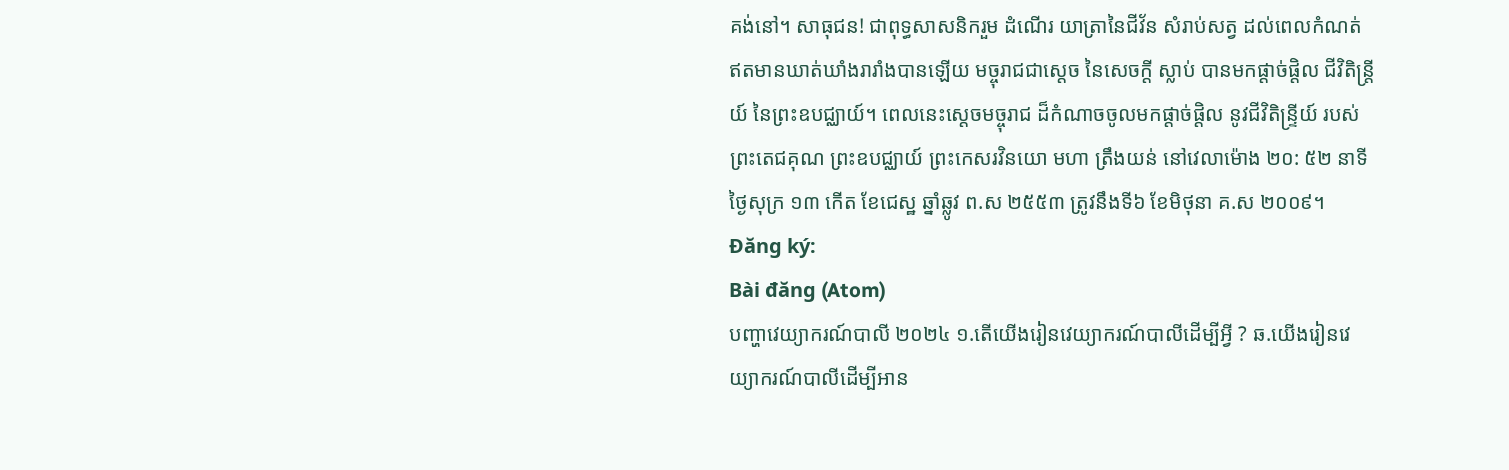គង់នៅ។ សាធុជន! ជាពុទ្ធសាសនិករួម ដំណើរ យាត្រានៃជីវ័ន សំរាប់សត្វ ដល់ពេលកំណត់ ឥតមានឃាត់ឃាំងរារាំងបានឡើយ មច្ចុរាជជាស្តេច នៃសេចក្តី ស្លាប់ បានមកផ្តាច់ផ្តិល ជីវិតិន្ត្រីយ៍ នៃព្រះឧបជ្ឈាយ៍។ ពេលនេះស្តេចមច្ចុរាជ ដ៏កំណាចចូលមកផ្តាច់ផ្តិល នូវជីវិតិន្ទ្រីយ៍ របស់ព្រះតេជគុណ ព្រះឧបជ្ឈាយ៍ ព្រះកេសរវិនយោ មហា ត្រឹងយន់ នៅវេលាម៉ោង ២០: ៥២ នាទី ថ្ងៃសុក្រ ១៣ កើត ខែជេស្ឋ ឆ្នាំឆ្លូវ ព.ស ២៥៥៣ ត្រូវនឹងទី៦ ខែមិថុនា គ.ស ២០០៩។
Đăng ký:
Bài đăng (Atom)
បញ្ហាវេយ្យាករណ៍បាលី ២០២៤ ១.តើយើងរៀនវេយ្យាករណ៍បាលីដើម្បីអ្វី ? ឆ.យើងរៀនវេយ្យាករណ៍បាលីដើម្បីអាន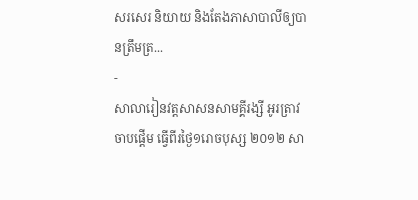សរសេរ និយាយ និងតែងភាសាបាលីឲ្យបានត្រឹមត្រ...
-
សាលារៀនវត្តសាសនសាមគ្គីរង្សី អូរត្រាវ ចាបផ្តើម ធ្វើពីរថ្ងៃ១រោចបុស្ស ២០១២ សា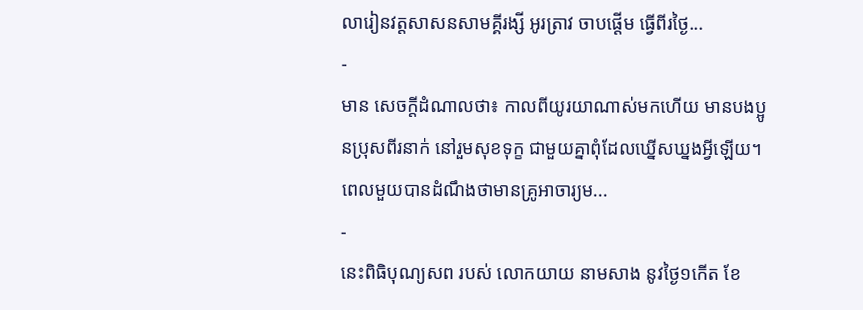លារៀនវត្តសាសនសាមគ្គីរង្សី អូរត្រាវ ចាបផ្តើម ធ្វើពីរថ្ងៃ...
-
មាន សេចក្ដីដំណាលថា៖ កាលពីយូរយាណាស់មកហើយ មានបងប្អូនប្រុសពីរនាក់ នៅរួមសុខទុក្ខ ជាមួយគ្នាពុំដែលឃ្នើសឃ្នងអ្វីឡើយ។ពេលមួយបានដំណឹងថាមានគ្រូអាចារ្យម...
-
នេះពិធិបុណ្យសព របស់ លោកយាយ នាមសាង នូវថ្ងៃ១កើត ខែ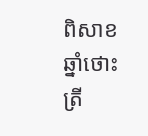ពិសាខ ឆ្នាំថោះត្រី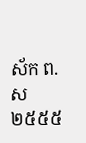ស័ក ព.ស ២៥៥៥